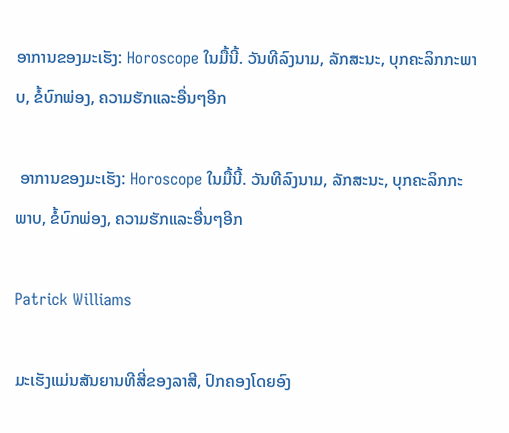ອາການຂອງມະເຮັງ: Horoscope ໃນມື້ນີ້. ວັນທີລົງນາມ, ລັກສະນະ, ບຸກຄະລິກກະພາບ, ຂໍ້ບົກພ່ອງ, ຄວາມຮັກແລະອື່ນໆອີກ

 ອາການຂອງມະເຮັງ: Horoscope ໃນມື້ນີ້. ວັນທີລົງນາມ, ລັກສະນະ, ບຸກຄະລິກກະພາບ, ຂໍ້ບົກພ່ອງ, ຄວາມຮັກແລະອື່ນໆອີກ

Patrick Williams

ມະເຮັງແມ່ນສັນຍານທີສີ່ຂອງລາສີ, ປົກຄອງໂດຍອົງ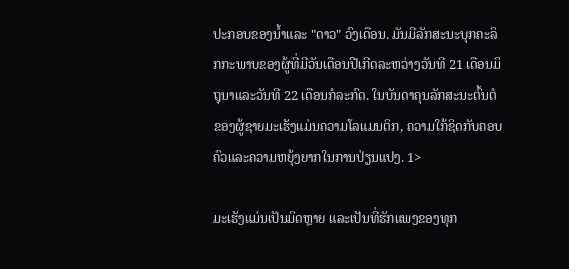ປະກອບຂອງນ້ຳແລະ "ດາວ" ວົງເດືອນ. ມັນມີລັກສະນະບຸກຄະລິກກະພາບຂອງຜູ້ທີ່ມີວັນເດືອນປີເກີດລະຫວ່າງວັນທີ 21 ເດືອນມິຖຸນາແລະວັນທີ 22 ເດືອນກໍລະກົດ. ໃນບັນດາຄຸນລັກສະນະຕົ້ນຕໍຂອງຜູ້ຊາຍມະເຮັງແມ່ນຄວາມໂລແມນຕິກ, ຄວາມໃກ້ຊິດກັບຄອບຄົວແລະຄວາມຫຍຸ້ງຍາກໃນການປ່ຽນແປງ. 1>

ມະເຮັງແມ່ນເປັນມິດຫຼາຍ ແລະເປັນທີ່ຮັກແພງຂອງທຸກ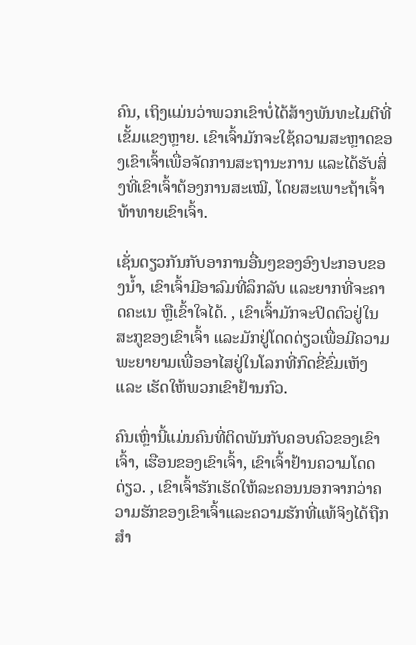ຄົນ, ເຖິງແມ່ນວ່າພວກເຂົາບໍ່ໄດ້ສ້າງພັນທະໄມຕີທີ່ເຂັ້ມແຂງຫຼາຍ. ເຂົາເຈົ້າມັກຈະໃຊ້ຄວາມສະຫຼາດຂອງເຂົາເຈົ້າເພື່ອຈັດການສະຖານະການ ແລະໄດ້ຮັບສິ່ງທີ່ເຂົາເຈົ້າຕ້ອງການສະເໝີ, ໂດຍສະເພາະຖ້າເຈົ້າທ້າທາຍເຂົາເຈົ້າ.

ເຊັ່ນດຽວກັນກັບອາການອື່ນໆຂອງອົງປະກອບຂອງນໍ້າ, ເຂົາເຈົ້າມີອາລົມທີ່ລຶກລັບ ແລະຍາກທີ່ຈະຄາດຄະເນ ຫຼືເຂົ້າໃຈໄດ້. , ເຂົາເຈົ້າມັກຈະປິດຕົວຢູ່ໃນສະກູຂອງເຂົາເຈົ້າ ແລະມັກຢູ່ໂດດດ່ຽວເພື່ອມີຄວາມພະຍາຍາມເພື່ອອາໄສຢູ່ໃນໂລກທີ່ກົດຂີ່ຂົ່ມເຫັງ ແລະ ເຮັດໃຫ້ພວກເຂົາຢ້ານກົວ.

ຄົນເຫຼົ່ານີ້ແມ່ນຄົນທີ່ຕິດພັນກັບຄອບຄົວຂອງເຂົາເຈົ້າ, ເຮືອນຂອງເຂົາເຈົ້າ, ເຂົາເຈົ້າຢ້ານຄວາມໂດດດ່ຽວ. , ເຂົາເຈົ້າຮັກເຮັດໃຫ້ລະຄອນນອກຈາກວ່າຄວາມຮັກຂອງເຂົາເຈົ້າແລະຄວາມຮັກທີ່ແທ້ຈິງໄດ້ຖືກສໍາ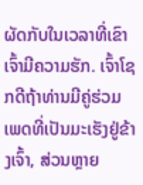ຜັດກັບໃນເວລາທີ່ເຂົາເຈົ້າມີຄວາມຮັກ. ເຈົ້າໂຊກດີຖ້າທ່ານມີຄູ່ຮ່ວມເພດທີ່ເປັນມະເຮັງຢູ່ຂ້າງເຈົ້າ, ສ່ວນຫຼາຍ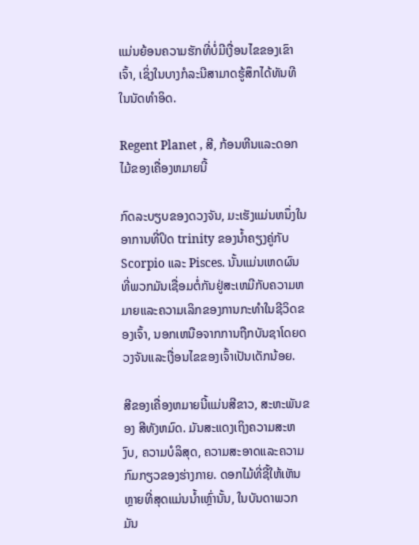ແມ່ນຍ້ອນຄວາມຮັກທີ່ບໍ່ມີເງື່ອນໄຂຂອງເຂົາເຈົ້າ, ເຊິ່ງໃນບາງກໍລະນີສາມາດຮູ້ສຶກໄດ້ທັນທີໃນນັດທໍາອິດ.

Regent Planet , ສີ, ກ້ອນຫີນແລະດອກໄມ້ຂອງເຄື່ອງຫມາຍນີ້

ກົດລະບຽບຂອງດວງຈັນ, ມະເຮັງແມ່ນຫນຶ່ງໃນອາການທີ່ປິດ trinity ຂອງນ້ຳຄຽງຄູ່ກັບ Scorpio ແລະ Pisces. ນັ້ນແມ່ນເຫດຜົນທີ່ພວກມັນເຊື່ອມຕໍ່ກັນຢູ່ສະເຫມີກັບຄວາມຫມາຍແລະຄວາມເລິກຂອງການກະທໍາໃນຊີວິດຂອງເຈົ້າ, ນອກເຫນືອຈາກການຖືກບັນຊາໂດຍດວງຈັນແລະເງື່ອນໄຂຂອງເຈົ້າເປັນເດັກນ້ອຍ.

ສີຂອງເຄື່ອງຫມາຍນີ້ແມ່ນສີຂາວ, ສະຫະພັນຂອງ ສີທັງຫມົດ. ມັນສະແດງເຖິງຄວາມສະຫງົບ, ຄວາມບໍລິສຸດ, ຄວາມສະອາດແລະຄວາມກົມກຽວຂອງຮ່າງກາຍ. ດອກໄມ້ທີ່ຊີ້ໃຫ້ເຫັນຫຼາຍທີ່ສຸດແມ່ນນ້ຳເຫຼົ່ານັ້ນ, ໃນບັນດາພວກມັນ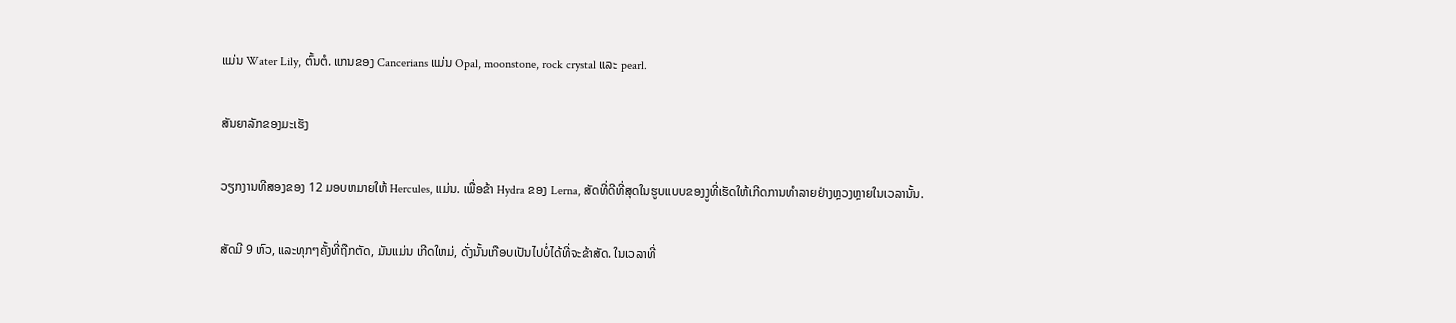ແມ່ນ Water Lily, ຕົ້ນຕໍ. ແກນຂອງ Cancerians ແມ່ນ Opal, moonstone, rock crystal ແລະ pearl.

ສັນຍາລັກຂອງມະເຮັງ

ວຽກງານທີສອງຂອງ 12 ມອບຫມາຍໃຫ້ Hercules, ແມ່ນ. ເພື່ອຂ້າ Hydra ຂອງ Lerna, ສັດທີ່ດີທີ່ສຸດໃນຮູບແບບຂອງງູທີ່ເຮັດໃຫ້ເກີດການທໍາລາຍຢ່າງຫຼວງຫຼາຍໃນເວລານັ້ນ.

ສັດມີ 9 ຫົວ, ແລະທຸກໆຄັ້ງທີ່ຖືກຕັດ, ມັນແມ່ນ ເກີດໃຫມ່, ດັ່ງນັ້ນເກືອບເປັນໄປບໍ່ໄດ້ທີ່ຈະຂ້າສັດ. ໃນເວລາທີ່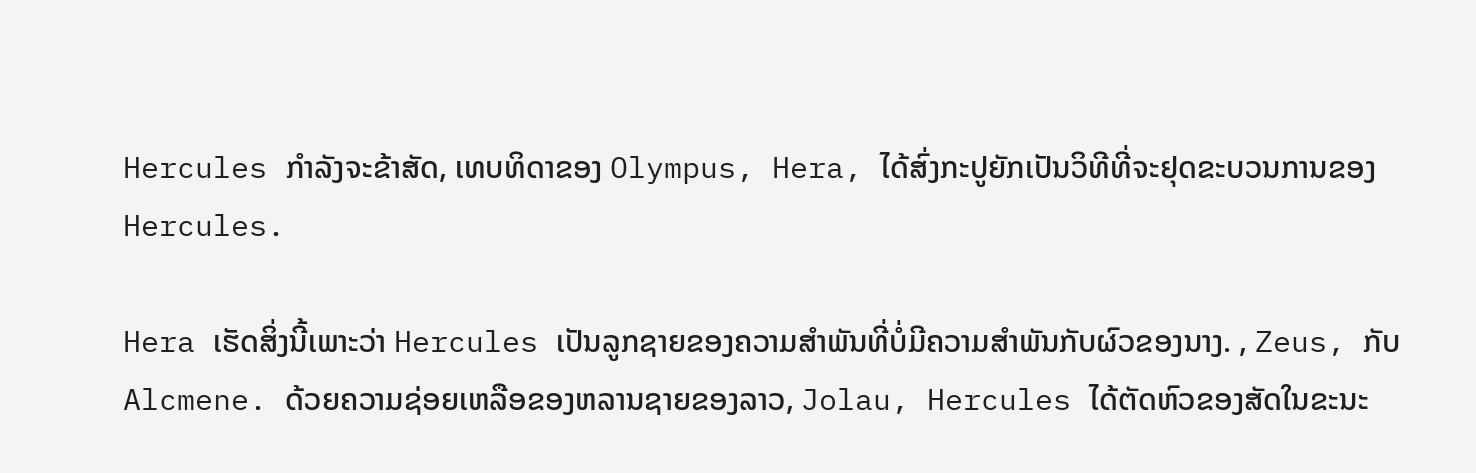Hercules ກໍາລັງຈະຂ້າສັດ, ເທບທິດາຂອງ Olympus, Hera, ໄດ້ສົ່ງກະປູຍັກເປັນວິທີທີ່ຈະຢຸດຂະບວນການຂອງ Hercules.

Hera ເຮັດສິ່ງນີ້ເພາະວ່າ Hercules ເປັນລູກຊາຍຂອງຄວາມສໍາພັນທີ່ບໍ່ມີຄວາມສໍາພັນກັບຜົວຂອງນາງ. , Zeus, ກັບ Alcmene. ດ້ວຍຄວາມຊ່ອຍເຫລືອຂອງຫລານຊາຍຂອງລາວ, Jolau, Hercules ໄດ້ຕັດຫົວຂອງສັດໃນຂະນະ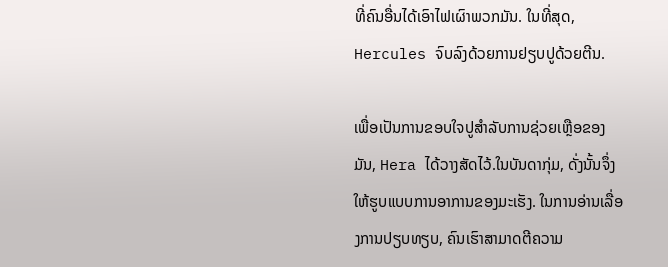ທີ່ຄົນອື່ນໄດ້ເອົາໄຟເຜົາພວກມັນ. ໃນທີ່ສຸດ, Hercules ຈົບລົງດ້ວຍການຢຽບປູດ້ວຍຕີນ.

ເພື່ອເປັນການຂອບໃຈປູສຳລັບການຊ່ວຍເຫຼືອຂອງມັນ, Hera ໄດ້ວາງສັດໄວ້.ໃນບັນດາກຸ່ມ, ດັ່ງນັ້ນຈຶ່ງໃຫ້ຮູບແບບການອາການຂອງມະເຮັງ. ໃນການອ່ານເລື່ອງການປຽບທຽບ, ຄົນເຮົາສາມາດຕີຄວາມ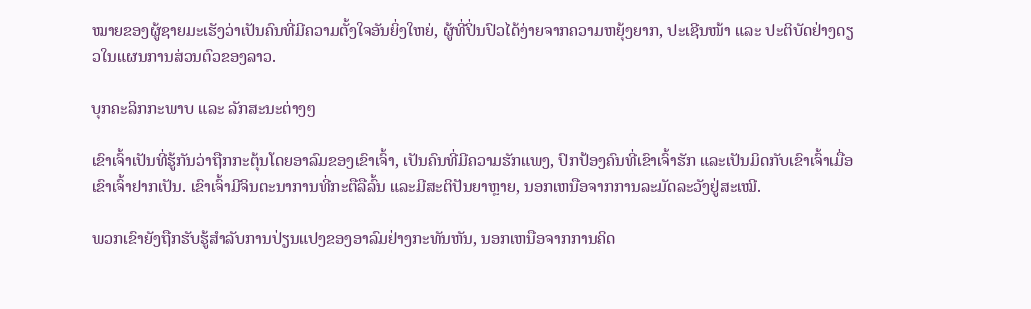ໝາຍຂອງຜູ້ຊາຍມະເຮັງວ່າເປັນຄົນທີ່ມີຄວາມຕັ້ງໃຈອັນຍິ່ງໃຫຍ່, ຜູ້ທີ່ປິ່ນປົວໄດ້ງ່າຍຈາກຄວາມຫຍຸ້ງຍາກ, ປະເຊີນໜ້າ ແລະ ປະຕິບັດຢ່າງດຽວໃນແຜນການສ່ວນຕົວຂອງລາວ.

ບຸກຄະລິກກະພາບ ແລະ ລັກສະນະຕ່າງໆ

ເຂົາເຈົ້າເປັນທີ່ຮູ້ກັນວ່າຖືກກະຕຸ້ນໂດຍອາລົມຂອງເຂົາເຈົ້າ, ເປັນຄົນທີ່ມີຄວາມຮັກແພງ, ປົກປ້ອງຄົນທີ່ເຂົາເຈົ້າຮັກ ແລະເປັນມິດກັບເຂົາເຈົ້າເມື່ອເຂົາເຈົ້າຢາກເປັນ. ເຂົາເຈົ້າມີຈິນຕະນາການທີ່ກະຕືລືລົ້ນ ແລະມີສະຕິປັນຍາຫຼາຍ, ນອກເຫນືອຈາກການລະມັດລະວັງຢູ່ສະເໝີ.

ພວກເຂົາຍັງຖືກຮັບຮູ້ສໍາລັບການປ່ຽນແປງຂອງອາລົມຢ່າງກະທັນຫັນ, ນອກເຫນືອຈາກການຄິດ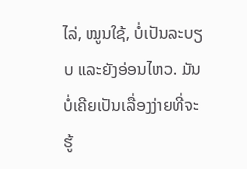ໄລ່, ໝູນໃຊ້, ບໍ່ເປັນລະບຽບ ແລະຍັງອ່ອນໄຫວ. ມັນບໍ່ເຄີຍເປັນເລື່ອງງ່າຍທີ່ຈະຮູ້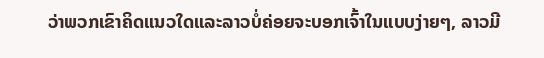ວ່າພວກເຂົາຄິດແນວໃດແລະລາວບໍ່ຄ່ອຍຈະບອກເຈົ້າໃນແບບງ່າຍໆ, ລາວມີ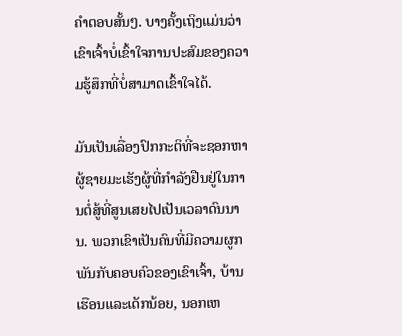ຄໍາຕອບສັ້ນໆ. ບາງຄັ້ງເຖິງແມ່ນວ່າເຂົາເຈົ້າບໍ່ເຂົ້າໃຈການປະສົມຂອງຄວາມຮູ້ສຶກທີ່ບໍ່ສາມາດເຂົ້າໃຈໄດ້.

ມັນເປັນເລື່ອງປົກກະຕິທີ່ຈະຊອກຫາຜູ້ຊາຍມະເຮັງຜູ້ທີ່ກໍາລັງຢືນຢູ່ໃນການຕໍ່ສູ້ທີ່ສູນເສຍໄປເປັນເວລາດົນນານ. ພວກເຂົາເປັນຄົນທີ່ມີຄວາມຜູກພັນກັບຄອບຄົວຂອງເຂົາເຈົ້າ, ບ້ານເຮືອນແລະເດັກນ້ອຍ, ນອກເຫ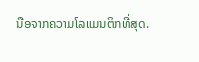ນືອຈາກຄວາມໂລແມນຕິກທີ່ສຸດ.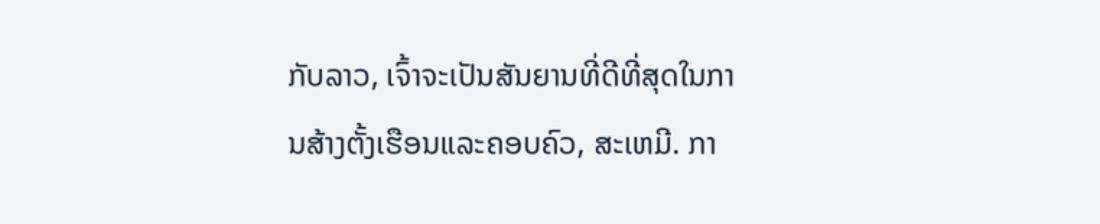ກັບລາວ, ເຈົ້າຈະເປັນສັນຍານທີ່ດີທີ່ສຸດໃນການສ້າງຕັ້ງເຮືອນແລະຄອບຄົວ, ສະເຫມີ. ກາ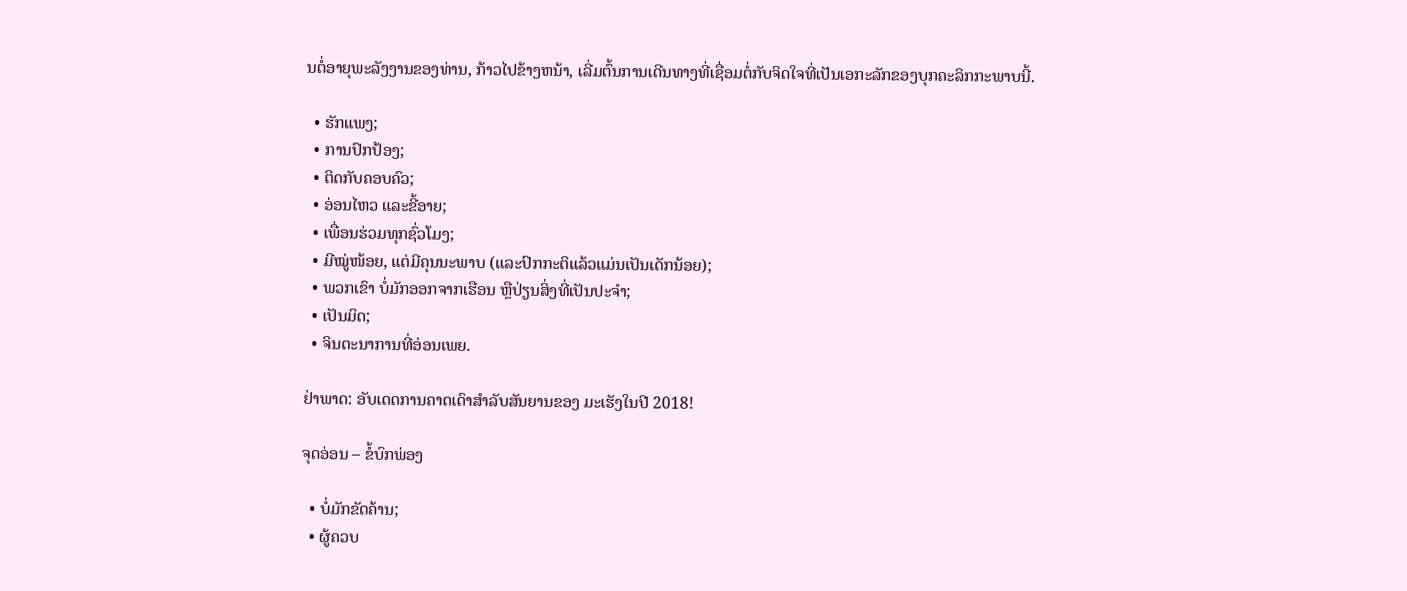ນຕໍ່ອາຍຸພະລັງງານຂອງທ່ານ, ກ້າວໄປຂ້າງຫນ້າ, ເລີ່ມຕົ້ນການເດີນທາງທີ່ເຊື່ອມຕໍ່ກັບຈິດໃຈທີ່ເປັນເອກະລັກຂອງບຸກຄະລິກກະພາບນີ້.

  • ຮັກແພງ;
  • ການປົກປ້ອງ;
  • ຕິດກັບຄອບຄົວ;
  • ອ່ອນໄຫວ ແລະຂີ້ອາຍ;
  • ເພື່ອນຮ່ວມທຸກຊົ່ວໂມງ;
  • ມີໝູ່ໜ້ອຍ, ແຕ່ມີຄຸນນະພາບ (ແລະປົກກະຕິແລ້ວແມ່ນເປັນເດັກນ້ອຍ);
  • ພວກເຂົາ ບໍ່ມັກອອກຈາກເຮືອນ ຫຼືປ່ຽນສິ່ງທີ່ເປັນປະຈຳ;
  • ເປັນມິດ;
  • ຈິນຕະນາການທີ່ອ່ອນເພຍ.

ຢ່າພາດ: ອັບເດດການຄາດເດົາສຳລັບສັນຍານຂອງ ມະເຮັງໃນປີ 2018!

ຈຸດອ່ອນ – ຂໍ້ບົກພ່ອງ

  • ບໍ່ມັກຂັດຄ້ານ;
  • ຜູ້ຄວບ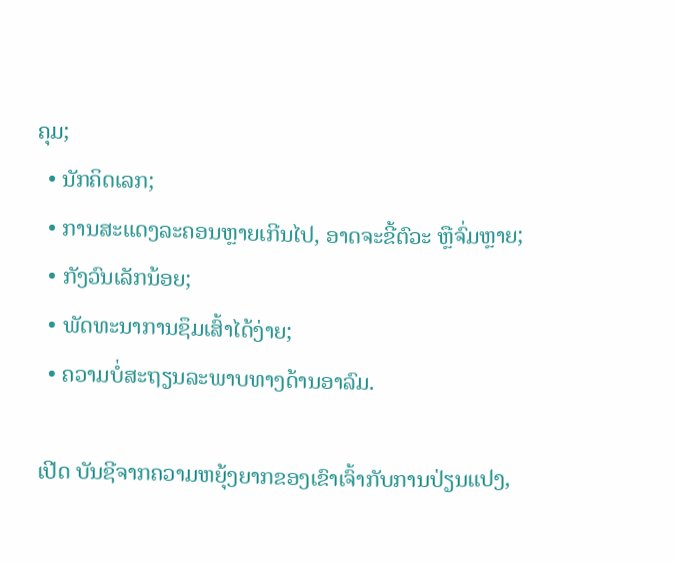ຄຸມ;
  • ນັກຄິດເລກ;
  • ການສະແດງລະຄອນຫຼາຍເກີນໄປ, ອາດຈະຂີ້ຕົວະ ຫຼືຈົ່ມຫຼາຍ;
  • ກັງວົນເລັກນ້ອຍ;
  • ພັດທະນາການຊຶມເສົ້າໄດ້ງ່າຍ;
  • ຄວາມບໍ່ສະຖຽນລະພາບທາງດ້ານອາລົມ.

ເປີດ ບັນຊີຈາກຄວາມຫຍຸ້ງຍາກຂອງເຂົາເຈົ້າກັບການປ່ຽນແປງ,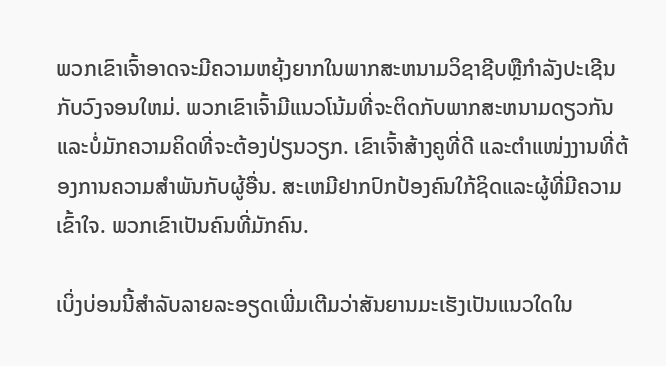ພວກເຂົາເຈົ້າອາດຈະມີຄວາມຫຍຸ້ງຍາກໃນພາກສະຫນາມວິຊາຊີບຫຼືກໍາລັງປະເຊີນກັບວົງຈອນໃຫມ່. ພວກເຂົາເຈົ້າມີແນວໂນ້ມທີ່ຈະຕິດກັບພາກສະຫນາມດຽວກັນແລະບໍ່ມັກຄວາມຄິດທີ່ຈະຕ້ອງປ່ຽນວຽກ. ເຂົາເຈົ້າສ້າງຄູທີ່ດີ ແລະຕໍາແໜ່ງງານທີ່ຕ້ອງການຄວາມສຳພັນກັບຜູ້ອື່ນ. ສະເຫມີຢາກປົກປ້ອງຄົນໃກ້ຊິດແລະຜູ້ທີ່ມີຄວາມເຂົ້າໃຈ. ພວກເຂົາເປັນຄົນທີ່ມັກຄົນ.

ເບິ່ງບ່ອນນີ້ສຳລັບລາຍລະອຽດເພີ່ມເຕີມວ່າສັນຍານມະເຮັງເປັນແນວໃດໃນ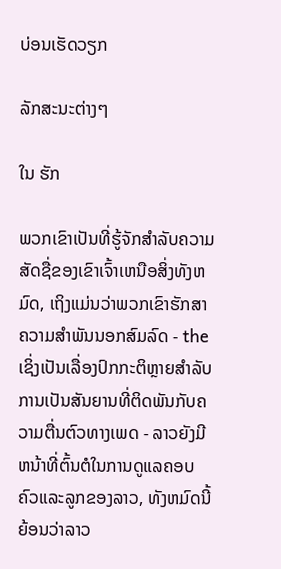ບ່ອນເຮັດວຽກ

ລັກສະນະຕ່າງໆ

ໃນ ຮັກ

ພວກເຂົາເປັນທີ່ຮູ້ຈັກສໍາລັບຄວາມສັດຊື່ຂອງເຂົາເຈົ້າເຫນືອສິ່ງທັງຫມົດ, ເຖິງແມ່ນວ່າພວກເຂົາຮັກສາຄວາມສໍາພັນນອກສົມລົດ - theເຊິ່ງເປັນເລື່ອງປົກກະຕິຫຼາຍສໍາລັບການເປັນສັນຍານທີ່ຕິດພັນກັບຄວາມຕື່ນຕົວທາງເພດ - ລາວຍັງມີຫນ້າທີ່ຕົ້ນຕໍໃນການດູແລຄອບຄົວແລະລູກຂອງລາວ, ທັງຫມົດນີ້ຍ້ອນວ່າລາວ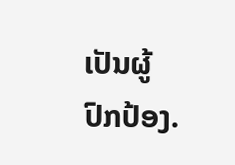ເປັນຜູ້ປົກປ້ອງ.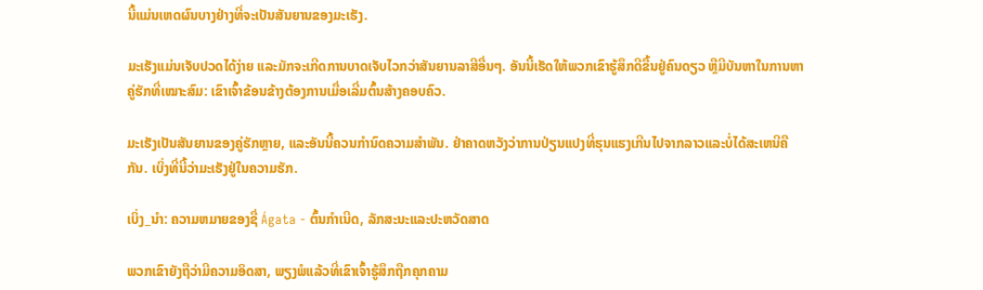ນີ້ແມ່ນເຫດຜົນບາງຢ່າງທີ່ຈະເປັນສັນຍານຂອງມະເຮັງ.

ມະເຮັງແມ່ນເຈັບປວດໄດ້ງ່າຍ ແລະມັກຈະເກີດການບາດເຈັບໄວກວ່າສັນຍານລາສີອື່ນໆ. ອັນນີ້ເຮັດໃຫ້ພວກເຂົາຮູ້ສຶກດີຂື້ນຢູ່ຄົນດຽວ ຫຼືມີບັນຫາໃນການຫາຄູ່ຮັກທີ່ເໝາະສົມ: ເຂົາເຈົ້າຂ້ອນຂ້າງຕ້ອງການເມື່ອເລີ່ມຕົ້ນສ້າງຄອບຄົວ.

ມະເຮັງເປັນສັນຍານຂອງຄູ່ຮັກຫຼາຍ, ແລະອັນນີ້ຄວນກຳນົດຄວາມສຳພັນ. ຢ່າຄາດຫວັງວ່າການປ່ຽນແປງທີ່ຮຸນແຮງເກີນໄປຈາກລາວແລະບໍ່ໄດ້ສະເຫນີຄືກັນ. ເບິ່ງທີ່ນີ້ວ່າມະເຮັງຢູ່ໃນຄວາມຮັກ.

ເບິ່ງ_ນຳ: ຄວາມຫມາຍຂອງຊື່ Ágata - ຕົ້ນກໍາເນີດ, ລັກສະນະແລະປະຫວັດສາດ

ພວກເຂົາຍັງຖືວ່າມີຄວາມອິດສາ, ພຽງພໍແລ້ວທີ່ເຂົາເຈົ້າຮູ້ສຶກຖືກຄຸກຄາມ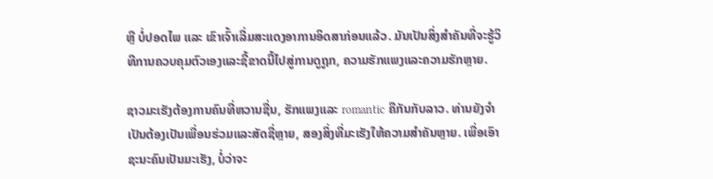ຫຼື ບໍ່ປອດໄພ ແລະ ເຂົາເຈົ້າເລີ່ມສະແດງອາການອິດສາກ່ອນແລ້ວ. ມັນເປັນສິ່ງສໍາຄັນທີ່ຈະຮູ້ວິທີການຄວບຄຸມຕົວເອງແລະຊີ້ຂາດນີ້ໄປສູ່ການດູຖູກ, ຄວາມຮັກແພງແລະຄວາມຮັກຫຼາຍ.

ຊາວມະເຮັງຕ້ອງການຄົນທີ່ຫວານຊື່ນ, ຮັກແພງແລະ romantic ຄືກັນກັບລາວ. ທ່ານຍັງຈໍາເປັນຕ້ອງເປັນເພື່ອນຮ່ວມແລະສັດຊື່ຫຼາຍ, ສອງສິ່ງທີ່ມະເຮັງໃຫ້ຄວາມສໍາຄັນຫຼາຍ. ເພື່ອເອົາຊະນະຄົນເປັນມະເຮັງ, ບໍ່ວ່າຈະ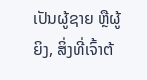ເປັນຜູ້ຊາຍ ຫຼືຜູ້ຍິງ, ສິ່ງທີ່ເຈົ້າຕ້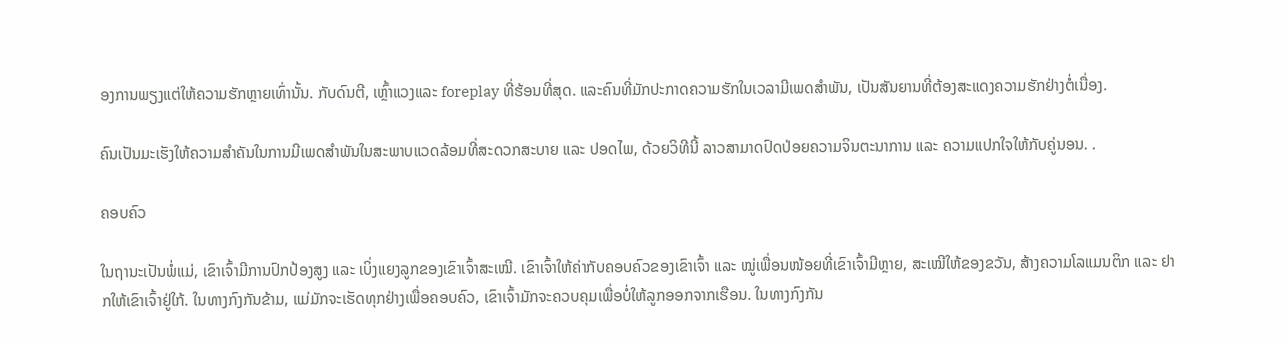ອງການພຽງແຕ່ໃຫ້ຄວາມຮັກຫຼາຍເທົ່ານັ້ນ. ກັບດົນຕີ, ເຫຼົ້າແວງແລະ foreplay ທີ່ຮ້ອນທີ່ສຸດ. ແລະຄົນທີ່ມັກປະກາດຄວາມຮັກໃນເວລາມີເພດສຳພັນ, ເປັນສັນຍານທີ່ຕ້ອງສະແດງຄວາມຮັກຢ່າງຕໍ່ເນື່ອງ.

ຄົນເປັນມະເຮັງໃຫ້ຄວາມສຳຄັນໃນການມີເພດສຳພັນໃນສະພາບແວດລ້ອມທີ່ສະດວກສະບາຍ ແລະ ປອດໄພ, ດ້ວຍວິທີນີ້ ລາວສາມາດປົດປ່ອຍຄວາມຈິນຕະນາການ ແລະ ຄວາມແປກໃຈໃຫ້ກັບຄູ່ນອນ. .

ຄອບຄົວ

ໃນຖານະເປັນພໍ່ແມ່, ເຂົາເຈົ້າມີການປົກປ້ອງສູງ ແລະ ເບິ່ງແຍງລູກຂອງເຂົາເຈົ້າສະເໝີ. ເຂົາເຈົ້າໃຫ້ຄ່າກັບຄອບຄົວຂອງເຂົາເຈົ້າ ແລະ ໝູ່ເພື່ອນໜ້ອຍທີ່ເຂົາເຈົ້າມີຫຼາຍ, ສະເໝີໃຫ້ຂອງຂວັນ, ສ້າງຄວາມໂລແມນຕິກ ແລະ ຢາກໃຫ້ເຂົາເຈົ້າຢູ່ໃກ້. ໃນທາງກົງກັນຂ້າມ, ແມ່ມັກຈະເຮັດທຸກຢ່າງເພື່ອຄອບຄົວ, ເຂົາເຈົ້າມັກຈະຄວບຄຸມເພື່ອບໍ່ໃຫ້ລູກອອກຈາກເຮືອນ. ໃນທາງກົງກັນ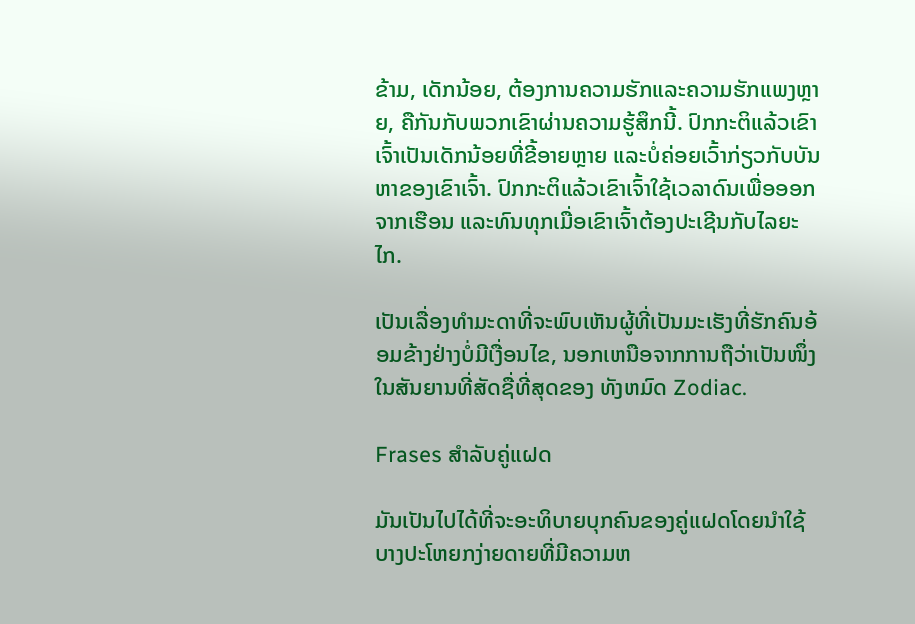ຂ້າມ, ເດັກນ້ອຍ, ຕ້ອງການຄວາມຮັກແລະຄວາມຮັກແພງຫຼາຍ, ຄືກັນກັບພວກເຂົາຜ່ານຄວາມຮູ້ສຶກນີ້. ປົກກະຕິແລ້ວເຂົາເຈົ້າເປັນເດັກນ້ອຍທີ່ຂີ້ອາຍຫຼາຍ ແລະບໍ່ຄ່ອຍເວົ້າກ່ຽວກັບບັນຫາຂອງເຂົາເຈົ້າ. ປົກກະຕິແລ້ວເຂົາເຈົ້າໃຊ້ເວລາດົນເພື່ອອອກຈາກເຮືອນ ແລະທົນທຸກເມື່ອເຂົາເຈົ້າຕ້ອງປະເຊີນກັບໄລຍະໄກ.

ເປັນເລື່ອງທຳມະດາທີ່ຈະພົບເຫັນຜູ້ທີ່ເປັນມະເຮັງທີ່ຮັກຄົນອ້ອມຂ້າງຢ່າງບໍ່ມີເງື່ອນໄຂ, ນອກເຫນືອຈາກການຖືວ່າເປັນໜຶ່ງໃນສັນຍານທີ່ສັດຊື່ທີ່ສຸດຂອງ ທັງຫມົດ Zodiac.

Frases ສໍາລັບຄູ່ແຝດ

ມັນເປັນໄປໄດ້ທີ່ຈະອະທິບາຍບຸກຄົນຂອງຄູ່ແຝດໂດຍນໍາໃຊ້ບາງປະໂຫຍກງ່າຍດາຍທີ່ມີຄວາມຫ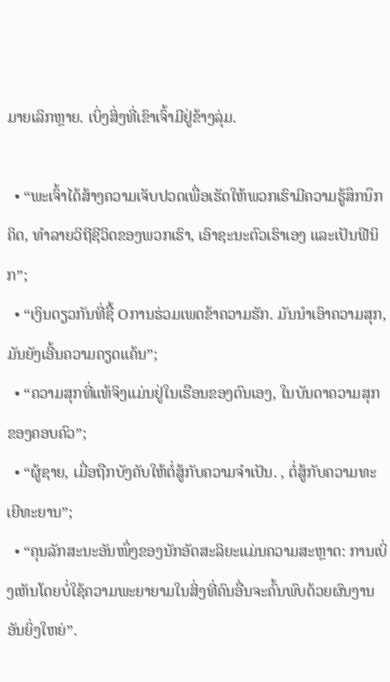ມາຍເລິກຫຼາຍ. ເບິ່ງສິ່ງທີ່ເຂົາເຈົ້າມີຢູ່ຂ້າງລຸ່ມ.

  • “ພະເຈົ້າໄດ້ສ້າງຄວາມເຈັບປວດເພື່ອເຮັດໃຫ້ພວກເຮົາມີຄວາມຮູ້ສຶກນຶກຄິດ, ທໍາລາຍວິຖີຊີວິດຂອງພວກເຮົາ, ເອົາຊະນະຕົວເຮົາເອງ ແລະເປັນຟີນິກ”;
  • “ເງິນດຽວກັນທີ່ຊື້ Oການຮ່ວມເພດຂ້າຄວາມຮັກ. ມັນນໍາເອົາຄວາມສຸກ, ມັນຍັງເອີ້ນຄວາມຄຽດແຄ້ນ”;
  • “ຄວາມສຸກທີ່ແທ້ຈິງແມ່ນຢູ່ໃນເຮືອນຂອງຕົນເອງ, ໃນບັນດາຄວາມສຸກຂອງຄອບຄົວ”;
  • “ຜູ້ຊາຍ, ເມື່ອຖືກບັງຄັບໃຫ້ຕໍ່ສູ້ກັບຄວາມຈໍາເປັນ. , ຕໍ່ສູ້ກັບຄວາມທະເຍີທະຍານ”;
  • “ຄຸນລັກສະນະອັນໜຶ່ງຂອງນັກອັດສະລິຍະແມ່ນຄວາມສະຫຼາດ: ການເບິ່ງເຫັນໂດຍບໍ່ໃຊ້ຄວາມພະຍາຍາມໃນສິ່ງທີ່ຄົນອື່ນຈະຄົ້ນພົບດ້ວຍຜົນງານອັນຍິ່ງໃຫຍ່”.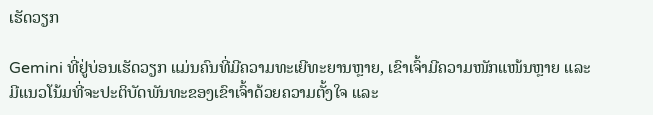ເຮັດວຽກ

Gemini ທີ່ຢູ່ບ່ອນເຮັດວຽກ ແມ່ນຄົນທີ່ມີຄວາມທະເຍີທະຍານຫຼາຍ, ເຂົາເຈົ້າມີຄວາມໜັກແໜ້ນຫຼາຍ ແລະ ມີແນວໂນ້ມທີ່ຈະປະຕິບັດພັນທະຂອງເຂົາເຈົ້າດ້ວຍຄວາມຕັ້ງໃຈ ແລະ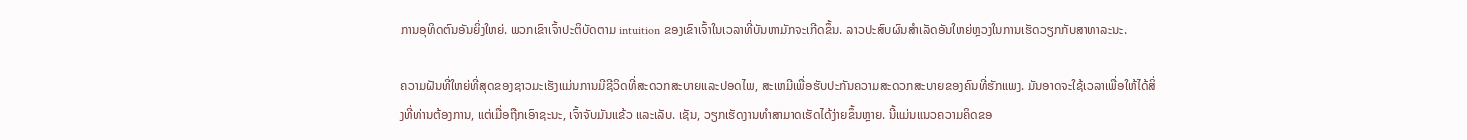ການອຸທິດຕົນອັນຍິ່ງໃຫຍ່. ພວກເຂົາເຈົ້າປະຕິບັດຕາມ intuition ຂອງເຂົາເຈົ້າໃນເວລາທີ່ບັນຫາມັກຈະເກີດຂຶ້ນ. ລາວປະສົບຜົນສໍາເລັດອັນໃຫຍ່ຫຼວງໃນການເຮັດວຽກກັບສາທາລະນະ.

ຄວາມຝັນທີ່ໃຫຍ່ທີ່ສຸດຂອງຊາວມະເຮັງແມ່ນການມີຊີວິດທີ່ສະດວກສະບາຍແລະປອດໄພ, ສະເຫມີເພື່ອຮັບປະກັນຄວາມສະດວກສະບາຍຂອງຄົນທີ່ຮັກແພງ. ມັນອາດຈະໃຊ້ເວລາເພື່ອໃຫ້ໄດ້ສິ່ງທີ່ທ່ານຕ້ອງການ, ແຕ່ເມື່ອຖືກເອົາຊະນະ, ເຈົ້າຈັບມັນແຂ້ວ ແລະເລັບ. ເຊັນ, ວຽກເຮັດງານທໍາສາມາດເຮັດໄດ້ງ່າຍຂຶ້ນຫຼາຍ. ນີ້ແມ່ນແນວຄວາມຄິດຂອ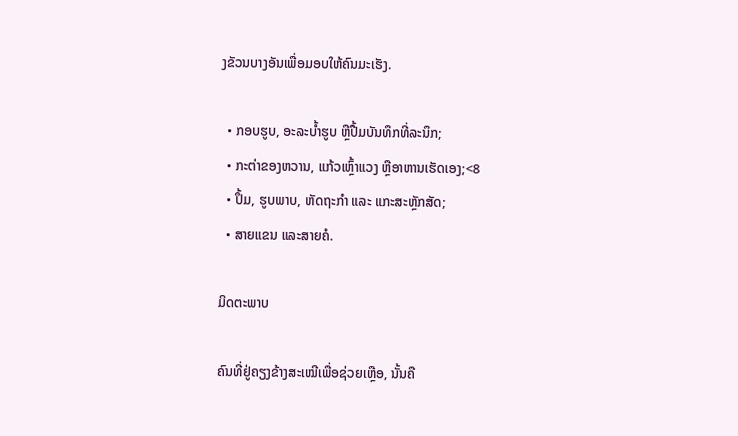ງຂັວນບາງອັນເພື່ອມອບໃຫ້ຄົນມະເຮັງ.

  • ກອບຮູບ, ອະລະບໍ້າຮູບ ຫຼືປື້ມບັນທຶກທີ່ລະນຶກ;
  • ກະຕ່າຂອງຫວານ, ແກ້ວເຫຼົ້າແວງ ຫຼືອາຫານເຮັດເອງ;<8
  • ປຶ້ມ, ຮູບພາບ, ຫັດຖະກຳ ແລະ ແກະສະຫຼັກສັດ;
  • ສາຍແຂນ ແລະສາຍຄໍ.

ມິດຕະພາບ

ຄົນທີ່ຢູ່ຄຽງຂ້າງສະເໝີເພື່ອຊ່ວຍເຫຼືອ, ນັ້ນຄື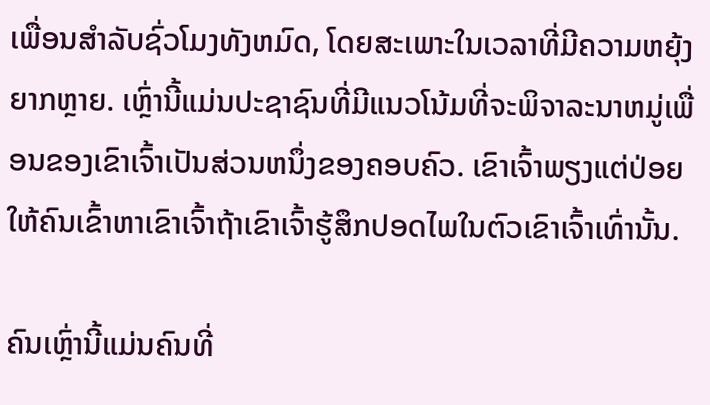ເພື່ອນສໍາລັບຊົ່ວໂມງທັງຫມົດ, ໂດຍສະເພາະໃນເວລາທີ່ມີຄວາມຫຍຸ້ງຍາກຫຼາຍ. ເຫຼົ່ານີ້ແມ່ນປະຊາຊົນທີ່ມີແນວໂນ້ມທີ່ຈະພິຈາລະນາຫມູ່ເພື່ອນຂອງເຂົາເຈົ້າເປັນສ່ວນຫນຶ່ງຂອງຄອບຄົວ. ເຂົາເຈົ້າພຽງແຕ່ປ່ອຍໃຫ້ຄົນເຂົ້າຫາເຂົາເຈົ້າຖ້າເຂົາເຈົ້າຮູ້ສຶກປອດໄພໃນຕົວເຂົາເຈົ້າເທົ່ານັ້ນ.

ຄົນເຫຼົ່ານີ້ແມ່ນຄົນທີ່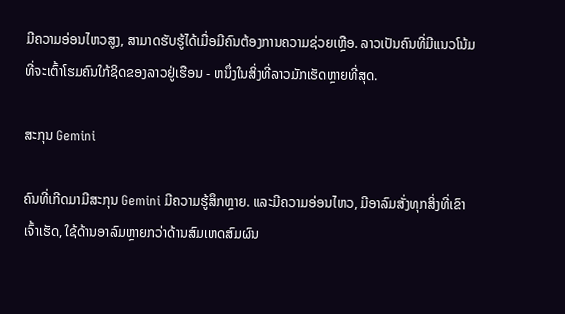ມີຄວາມອ່ອນໄຫວສູງ, ສາມາດຮັບຮູ້ໄດ້ເມື່ອມີຄົນຕ້ອງການຄວາມຊ່ວຍເຫຼືອ. ລາວເປັນຄົນທີ່ມີແນວໂນ້ມທີ່ຈະເຕົ້າໂຮມຄົນໃກ້ຊິດຂອງລາວຢູ່ເຮືອນ - ຫນຶ່ງໃນສິ່ງທີ່ລາວມັກເຮັດຫຼາຍທີ່ສຸດ.

ສະກຸນ Gemini

ຄົນທີ່ເກີດມາມີສະກຸນ Gemini ມີຄວາມຮູ້ສຶກຫຼາຍ. ແລະມີຄວາມອ່ອນໄຫວ, ມີອາລົມສັ່ງທຸກສິ່ງທີ່ເຂົາເຈົ້າເຮັດ, ໃຊ້ດ້ານອາລົມຫຼາຍກວ່າດ້ານສົມເຫດສົມຜົນ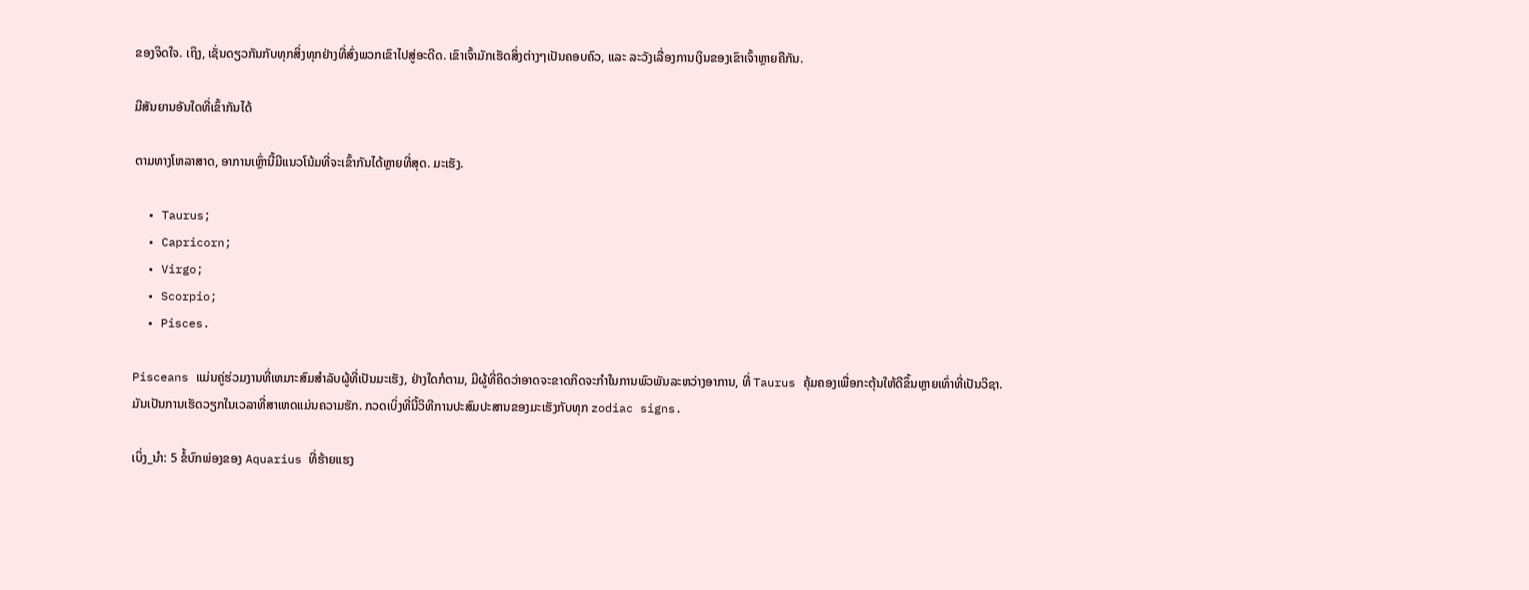ຂອງຈິດໃຈ. ເຖິງ, ເຊັ່ນດຽວກັນກັບທຸກສິ່ງທຸກຢ່າງທີ່ສົ່ງພວກເຂົາໄປສູ່ອະດີດ. ເຂົາເຈົ້າມັກເຮັດສິ່ງຕ່າງໆເປັນຄອບຄົວ, ແລະ ລະວັງເລື່ອງການເງິນຂອງເຂົາເຈົ້າຫຼາຍຄືກັນ.

ມີສັນຍານອັນໃດທີ່ເຂົ້າກັນໄດ້

ຕາມທາງໂຫລາສາດ, ອາການເຫຼົ່ານີ້ມີແນວໂນ້ມທີ່ຈະເຂົ້າກັນໄດ້ຫຼາຍທີ່ສຸດ. ມະເຮັງ.

  • Taurus;
  • Capricorn;
  • Virgo;
  • Scorpio;
  • Pisces.

Pisceans ແມ່ນຄູ່ຮ່ວມງານທີ່ເຫມາະສົມສໍາລັບຜູ້ທີ່ເປັນມະເຮັງ, ຢ່າງໃດກໍຕາມ, ມີຜູ້ທີ່ຄິດວ່າອາດຈະຂາດກິດຈະກໍາໃນການພົວພັນລະຫວ່າງອາການ, ທີ່ Taurus ຄຸ້ມຄອງເພື່ອກະຕຸ້ນໃຫ້ດີຂຶ້ນຫຼາຍເທົ່າທີ່ເປັນວິຊາ. ມັນເປັນການເຮັດວຽກໃນເວລາທີ່ສາເຫດແມ່ນຄວາມຮັກ. ກວດເບິ່ງທີ່ນີ້ວິທີການປະສົມປະສານຂອງມະເຮັງກັບທຸກ zodiac signs.

ເບິ່ງ_ນຳ: 5 ຂໍ້ບົກພ່ອງຂອງ Aquarius ທີ່ຮ້າຍແຮງ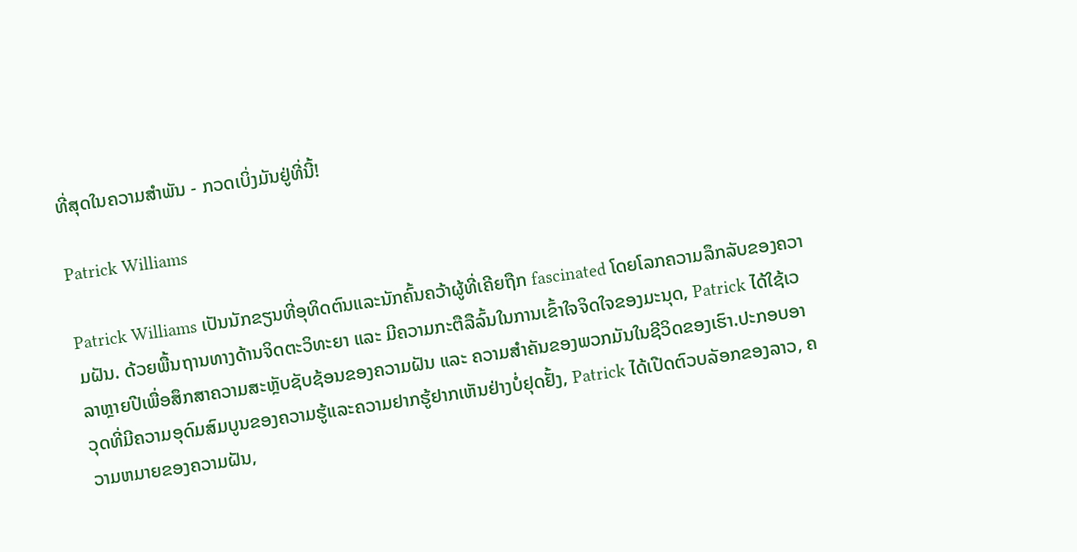ທີ່ສຸດໃນຄວາມສໍາພັນ - ກວດເບິ່ງມັນຢູ່ທີ່ນີ້!

Patrick Williams

Patrick Williams ເປັນນັກຂຽນທີ່ອຸທິດຕົນແລະນັກຄົ້ນຄວ້າຜູ້ທີ່ເຄີຍຖືກ fascinated ໂດຍໂລກຄວາມລຶກລັບຂອງຄວາມຝັນ. ດ້ວຍພື້ນຖານທາງດ້ານຈິດຕະວິທະຍາ ແລະ ມີຄວາມກະຕືລືລົ້ນໃນການເຂົ້າໃຈຈິດໃຈຂອງມະນຸດ, Patrick ໄດ້ໃຊ້ເວລາຫຼາຍປີເພື່ອສຶກສາຄວາມສະຫຼັບຊັບຊ້ອນຂອງຄວາມຝັນ ແລະ ຄວາມສຳຄັນຂອງພວກມັນໃນຊີວິດຂອງເຮົາ.ປະກອບອາວຸດທີ່ມີຄວາມອຸດົມສົມບູນຂອງຄວາມຮູ້ແລະຄວາມຢາກຮູ້ຢາກເຫັນຢ່າງບໍ່ຢຸດຢັ້ງ, Patrick ໄດ້ເປີດຕົວບລັອກຂອງລາວ, ຄວາມຫມາຍຂອງຄວາມຝັນ,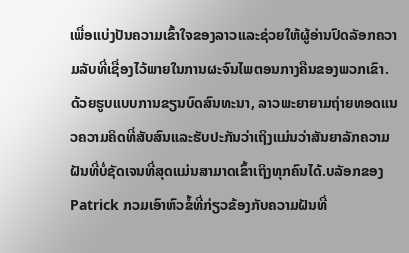ເພື່ອແບ່ງປັນຄວາມເຂົ້າໃຈຂອງລາວແລະຊ່ວຍໃຫ້ຜູ້ອ່ານປົດລັອກຄວາມລັບທີ່ເຊື່ອງໄວ້ພາຍໃນການຜະຈົນໄພຕອນກາງຄືນຂອງພວກເຂົາ. ດ້ວຍຮູບແບບການຂຽນບົດສົນທະນາ, ລາວພະຍາຍາມຖ່າຍທອດແນວຄວາມຄິດທີ່ສັບສົນແລະຮັບປະກັນວ່າເຖິງແມ່ນວ່າສັນຍາລັກຄວາມຝັນທີ່ບໍ່ຊັດເຈນທີ່ສຸດແມ່ນສາມາດເຂົ້າເຖິງທຸກຄົນໄດ້.ບລັອກຂອງ Patrick ກວມເອົາຫົວຂໍ້ທີ່ກ່ຽວຂ້ອງກັບຄວາມຝັນທີ່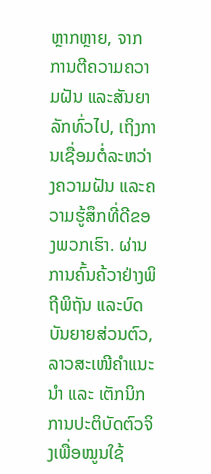ຫຼາກຫຼາຍ, ຈາກການຕີຄວາມຄວາມຝັນ ແລະສັນຍາລັກທົ່ວໄປ, ເຖິງການເຊື່ອມຕໍ່ລະຫວ່າງຄວາມຝັນ ແລະຄວາມຮູ້ສຶກທີ່ດີຂອງພວກເຮົາ. ຜ່ານການຄົ້ນຄ້ວາຢ່າງພິຖີພິຖັນ ແລະບົດບັນຍາຍສ່ວນຕົວ, ລາວສະເໜີຄຳແນະນຳ ແລະ ເຕັກນິກການປະຕິບັດຕົວຈິງເພື່ອໝູນໃຊ້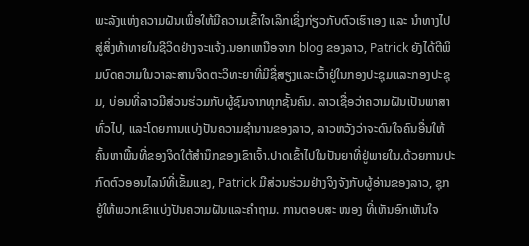ພະລັງແຫ່ງຄວາມຝັນເພື່ອໃຫ້ມີຄວາມເຂົ້າໃຈເລິກເຊິ່ງກ່ຽວກັບຕົວເຮົາເອງ ແລະ ນຳທາງໄປສູ່ສິ່ງທ້າທາຍໃນຊີວິດຢ່າງຈະແຈ້ງ.ນອກເຫນືອຈາກ blog ຂອງລາວ, Patrick ຍັງໄດ້ຕີພິມບົດຄວາມໃນວາລະສານຈິດຕະວິທະຍາທີ່ມີຊື່ສຽງແລະເວົ້າຢູ່ໃນກອງປະຊຸມແລະກອງປະຊຸມ, ບ່ອນທີ່ລາວມີສ່ວນຮ່ວມກັບຜູ້ຊົມຈາກທຸກຊັ້ນຄົນ. ລາວເຊື່ອວ່າຄວາມຝັນເປັນພາສາທົ່ວໄປ, ແລະໂດຍການແບ່ງປັນຄວາມຊໍານານຂອງລາວ, ລາວຫວັງວ່າຈະດົນໃຈຄົນອື່ນໃຫ້ຄົ້ນຫາພື້ນທີ່ຂອງຈິດໃຕ້ສໍານຶກຂອງເຂົາເຈົ້າ.ປາດເຂົ້າໄປໃນປັນຍາທີ່ຢູ່ພາຍໃນ.ດ້ວຍການປະກົດຕົວອອນໄລນ໌ທີ່ເຂັ້ມແຂງ, Patrick ມີສ່ວນຮ່ວມຢ່າງຈິງຈັງກັບຜູ້ອ່ານຂອງລາວ, ຊຸກຍູ້ໃຫ້ພວກເຂົາແບ່ງປັນຄວາມຝັນແລະຄໍາຖາມ. ການຕອບສະ ໜອງ ທີ່ເຫັນອົກເຫັນໃຈ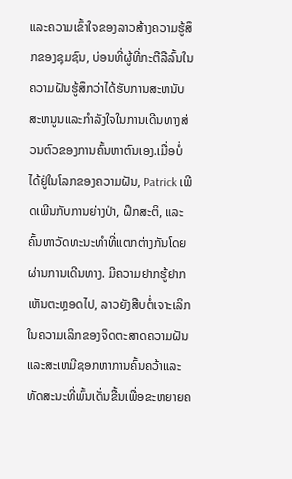ແລະຄວາມເຂົ້າໃຈຂອງລາວສ້າງຄວາມຮູ້ສຶກຂອງຊຸມຊົນ, ບ່ອນທີ່ຜູ້ທີ່ກະຕືລືລົ້ນໃນຄວາມຝັນຮູ້ສຶກວ່າໄດ້ຮັບການສະຫນັບສະຫນູນແລະກໍາລັງໃຈໃນການເດີນທາງສ່ວນຕົວຂອງການຄົ້ນຫາຕົນເອງ.ເມື່ອບໍ່ໄດ້ຢູ່ໃນໂລກຂອງຄວາມຝັນ, Patrick ເພີດເພີນກັບການຍ່າງປ່າ, ຝຶກສະຕິ, ແລະຄົ້ນຫາວັດທະນະທໍາທີ່ແຕກຕ່າງກັນໂດຍຜ່ານການເດີນທາງ. ມີຄວາມຢາກຮູ້ຢາກເຫັນຕະຫຼອດໄປ, ລາວຍັງສືບຕໍ່ເຈາະເລິກໃນຄວາມເລິກຂອງຈິດຕະສາດຄວາມຝັນແລະສະເຫມີຊອກຫາການຄົ້ນຄວ້າແລະທັດສະນະທີ່ພົ້ນເດັ່ນຂື້ນເພື່ອຂະຫຍາຍຄ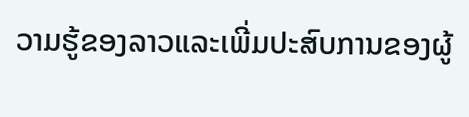ວາມຮູ້ຂອງລາວແລະເພີ່ມປະສົບການຂອງຜູ້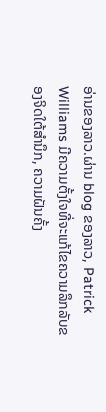ອ່ານຂອງລາວ.ຜ່ານ blog ຂອງລາວ, Patrick Williams ມີຄວາມຕັ້ງໃຈທີ່ຈະແກ້ໄຂຄວາມລຶກລັບຂອງຈິດໃຕ້ສໍານຶກ, ຄວາມຝັນຄັ້ງ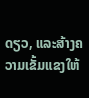ດຽວ, ແລະສ້າງຄວາມເຂັ້ມແຂງໃຫ້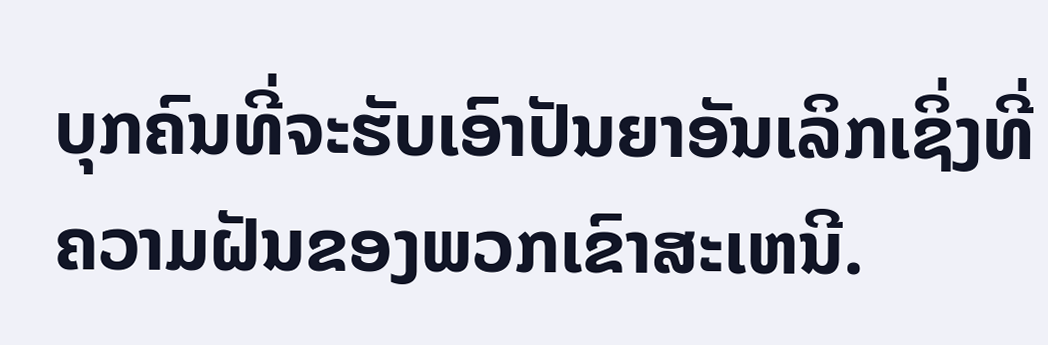ບຸກຄົນທີ່ຈະຮັບເອົາປັນຍາອັນເລິກເຊິ່ງທີ່ຄວາມຝັນຂອງພວກເຂົາສະເຫນີ.